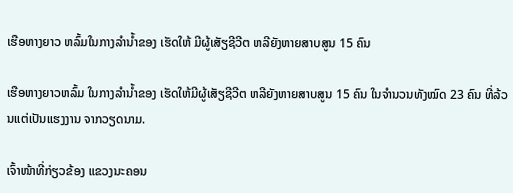ເຮືອຫາງຍາວ ຫລົ້ມໃນກາງລຳນ້ຳຂອງ ເຮັດໃຫ້ ມີຜູ້ເສັຽຊີວີຕ ຫລີຍັງຫາຍສາບສູນ 15 ຄົນ

ເຮືອຫາງຍາວຫລົ້ມ ໃນກາງລຳນ້ຳຂອງ ເຮັດໃຫ້ມີຜູ້ເສັຽຊີວີຕ ຫລີຍັງຫາຍສາບສູນ 15 ຄົນ ໃນຈຳນວນທັງໝົດ 23 ຄົນ ທີ່ລ້ວນແຕ່ເປັນແຮງງານ ຈາກວຽດນາມ.

ເຈົ້າໜ້າທີ່ກ່ຽວຂ້ອງ ແຂວງນະຄອນ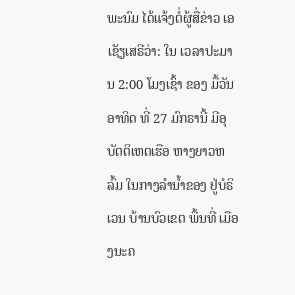ພະນົມ ໄດ້ແຈ້ງຕໍ່ຜູ້ສື່ຂ່າວ ເອເຊັຽເສຣີວ່າ: ໃນ ເວລາປະມານ 2:00 ໂມງເຊົ້າ ຂອງ ມື້ວັນອາທິດ ທີ່ 27 ມົກຣານີ້ ມີອຸບັຕຕິເຫຕເຮືອ ຫາງຍາວຫລົ້ມ ໃນກາງລຳນ້ຳຂອງ ຢູ່ບໍຣິເວນ ບ້ານບົວເຂຕ ພື້ນທີ່ ເມືອງນະຄ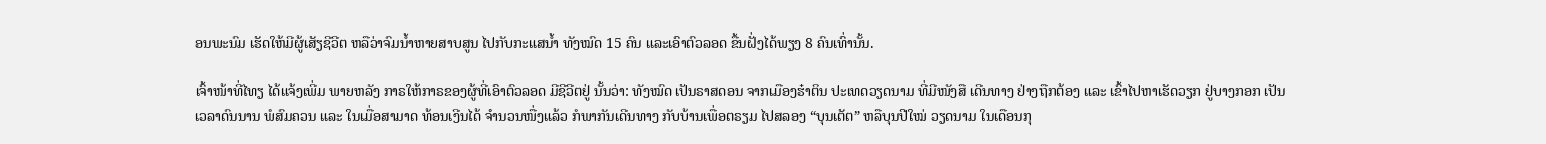ອນພະນົມ ເຮັດໃຫ້ມີຜູ້ເສັຽຊີວີຕ ຫລືວ່າຈົມນ້ຳຫາຍສາບສູນ ໄປກັບກະແສນ້ຳ ທັງໝົດ 15 ຄົນ ແລະເອົາຕົວລອດ ຂື້ນຝັ່ງໄດ້ພຽງ 8 ຄົນເທົ່ານັ້ນ.

ເຈົ້າໜ້າທີ່ໄທຽ ໄດ້ແຈ້ງເພີ່ມ ພາຍຫລັງ ກາຣໃຫ້ກາຣຂອງຜູ້ທີ່ເອົາຕົວລອດ ມີຊີວີຕຢູ່ ນັ້ນວ່າ: ທັງໝົດ ເປັນຣາສດອນ ຈາກເມືອງຮ໋າຕິນ ປະເທດວຽດນາມ ທີ່ມີໜັງສື ເດີນທາງ ຢ່າງຖືກຕ້ອງ ແລະ ເຂົ້າໄປຫາເຮັດວຽກ ຢູ່ບາງກອກ ເປັນເວລາດົນນານ ພໍສົມຄວນ ແລະ ໃນເມື່ອສາມາດ ທ້ອນເງີນໄດ້ ຈຳນວນໜື່ງແລ້ວ ກໍພາກັນເດີນທາງ ກັບບ້ານເພື່ອຕຣຽມ ໄປສລອງ “ບຸນເຕັຕ” ຫລືບຸນປີໃໝ່ ວຽດນາມ ໃນເດືອນກຸ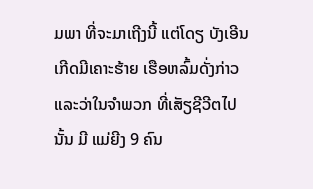ມພາ ທີ່ຈະມາເຖີງນີ້ ແຕ່ໂດຽ ບັງເອີນ ເກີດມີເຄາະຮ້າຍ ເຮືອຫລົ້ມດັ່ງກ່າວ ແລະວ່າໃນຈຳພວກ ທີ່ເສັຽຊີວີຕໄປນັ້ນ ມີ ແມ່ຍີງ 9 ຄົນ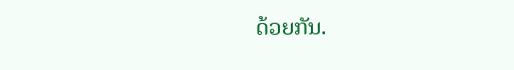ດ້ວຍກັນ.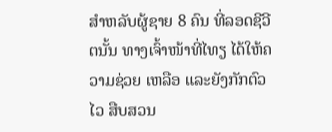ສຳຫລັບຜູ້ຊາຍ 8 ຄົນ ທີ່ລອດຊີວີຕນັ້ນ ທາງເຈົ້າໜ້າທີ່ໄທຽ ໄດ້ໃຫ້ຄວາມຊ່ວຍ ເຫລືອ ແລະຍັງກັກຕົວໄວ ສືບສວນ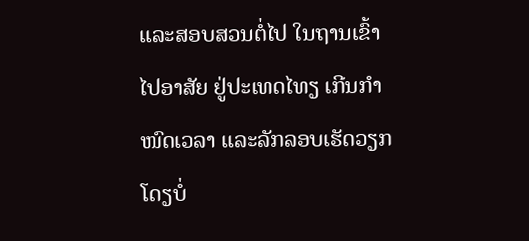ແລະສອບສວນຕໍ່ໄປ ໃນຖານເຂົ້າ ໄປອາສັຍ ຢູ່ປະເທດໄທຽ ເກີນກຳໜົດເວລາ ແລະລັກລອບເຮັດວຽກ ໂດຽບໍ່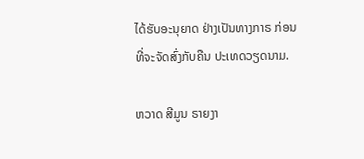ໄດ້ຮັບອະນຸຍາດ ຢ່າງເປັນທາງກາຣ ກ່ອນທີ່ຈະຈັດສົ່ງກັບຄືນ ປະເທດວຽດນາມ.

ຫວາດ ສີມູນ ຣາຍງາ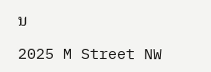ນ

2025 M Street NW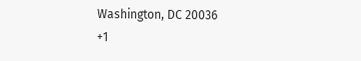Washington, DC 20036
+1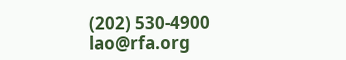(202) 530-4900
lao@rfa.org